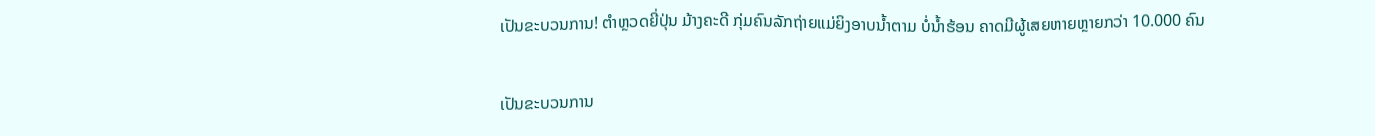ເປັນຂະບວນການ! ຕຳຫຼວດຍີ່ປຸ່ນ ມ້າງຄະດີ ກຸ່ມຄົນລັກຖ່າຍແມ່ຍິງອາບນໍ້າຕາມ ບໍ່ນໍ້າຮ້ອນ ຄາດມີຜູ້ເສຍຫາຍຫຼາຍກວ່າ 10.000 ຄົນ

ເປັນຂະບວນການ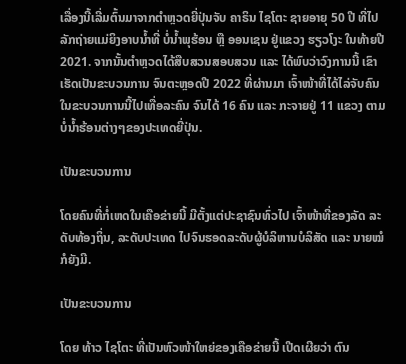ເລື່ອງນີ້ເລີ່ມຕົ້ນມາຈາກຕໍາຫຼວດຍີ່ປຸ່ນຈັບ ຄາຣິນ ໄຊໂຕະ ຊາຍອາຍຸ 50 ປີ ທີ່ໄປລັກຖ່າຍແມ່ຍິງອາບນໍ້າທີ່ ບໍ່ນໍ້າພຸຮ້ອນ ຫຼື ອອນເຊນ ຢູ່ແຂວງ ຮຽວໂງະ ໃນທ້າຍປີ 2021. ຈາກນັ້ນຕໍາຫຼວດໄດ້ສືບສວນສອບສວນ ແລະ ໄດ້ພົບວ່າວົງການນີ້ ເຂົາເຮັດເປັນຂະບວນການ ຈົນຕະຫຼອດປີ 2022 ທີ່ຜ່ານມາ ເຈົ້າໜ້າທີ່ໄດ້ໄລ່ຈັບຄົນໃນຂະບວນການນີ້ໄປເທື່ອລະຄົນ ຈົນໄດ້ 16 ຄົນ ແລະ ກະຈາຍຢູ່ 11 ແຂວງ ຕາມບໍ່ນໍ້າຮ້ອນຕ່າງໆຂອງປະເທດຍີ່ປຸ່ນ.

ເປັນຂະບວນການ

ໂດຍຄົນທີ່ກໍ່ເຫດໃນເຄືອຂ່າຍນີ້ ມີຕັ້ງແຕ່ປະຊາຊົນທົ່ວໄປ ເຈົ້າໜ້າທີ່ຂອງລັດ ລະດັບທ້ອງຖິ່ນ, ລະດັບປະເທດ ໄປຈົນຮອດລະດັບຜູ້ບໍລິຫານບໍລິສັດ ແລະ ນາຍໝໍກໍຍັງມີ.

ເປັນຂະບວນການ

ໂດຍ ທ້າວ ໄຊໂຕະ ທີ່ເປັນຫົວໜ້າໃຫຍ່ຂອງເຄືອຂ່າຍນີ້ ເປີດເຜີຍວ່າ ຕົນ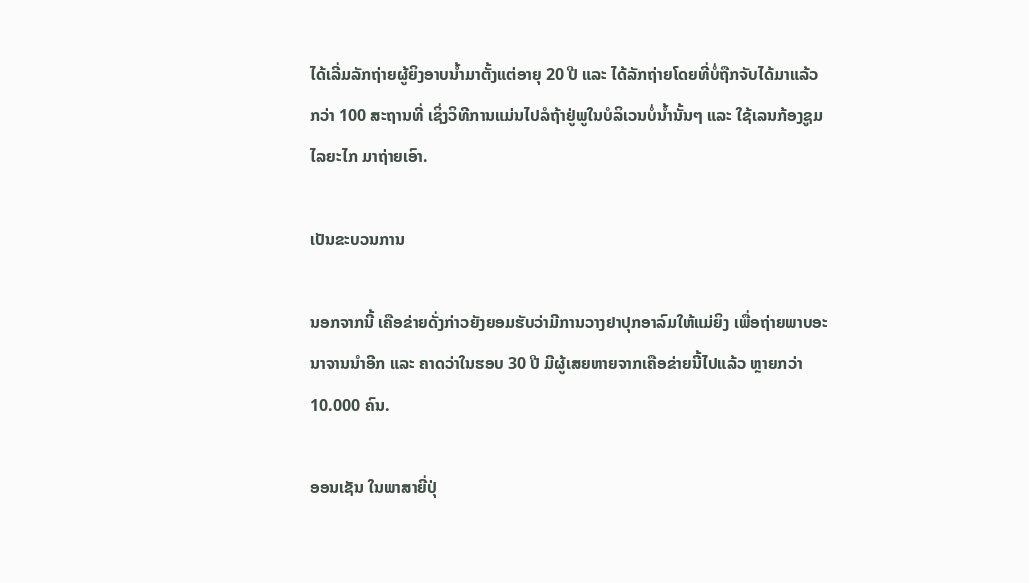ໄດ້ເລີ່ມລັກຖ່າຍຜູ້ຍິງອາບນໍ້າມາຕັ້ງແຕ່ອາຍຸ 20 ປີ ແລະ ໄດ້ລັກຖ່າຍໂດຍທີ່ບໍ່ຖືກຈັບໄດ້ມາແລ້ວກວ່າ 100 ສະຖານທີ່ ເຊິ່ງວິທີການແມ່ນໄປລໍຖ້າຢູ່ພູໃນບໍລິເວນບໍ່ນໍ້ານັ້ນໆ ແລະ ໃຊ້ເລນກ້ອງຊູມໄລຍະໄກ ມາຖ່າຍເອົາ.

ເປັນຂະບວນການ

ນອກຈາກນີ້ ເຄືອຂ່າຍດັ່ງກ່າວຍັງຍອມຮັບວ່າມີການວາງຢາປຸກອາລົມໃຫ້ແມ່ຍິງ ເພື່ອຖ່າຍພາບອະນາຈານນຳອີກ ແລະ ຄາດວ່າໃນຮອບ 30 ປີ ມີຜູ້ເສຍຫາຍຈາກເຄືອຂ່າຍນີ້ໄປແລ້ວ ຫຼາຍກວ່າ 10.000 ຄົນ.

ອອນເຊັນ ໃນພາສາຍີ່ປຸ່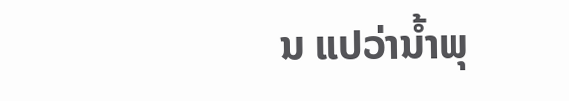ນ ແປວ່ານໍ້າພຸ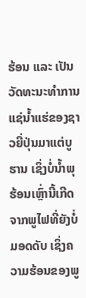ຮ້ອນ ແລະ ເປັນວັດທະນະທຳການແຊ່ນໍ້າແຮ່ຂອງຊາວຍີ່ປຸ່ນມາແຕ່ບູຮານ ເຊິ່ງບໍ່ນໍ້າພຸຮ້ອນເຫຼົ່ານີ້ເກີດຈາກພູໄຟທີ່ຍັງບໍ່ມອດດັບ ເຊິ່ງຄວາມຮ້ອນຂອງພູ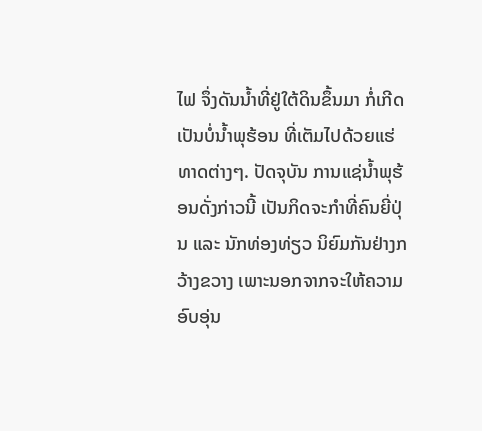ໄຟ ຈຶ່ງດັນນໍ້າທີ່ຢູ່ໃຕ້ດິນຂຶ້ນມາ ກໍ່ເກີດເປັນບໍ່ນໍ້າພຸຮ້ອນ ທີ່ເຕັມໄປດ້ວຍແຮ່ທາດຕ່າງໆ. ປັດຈຸບັນ ການແຊ່ນໍ້າພຸຮ້ອນດັ່ງກ່າວນີ້ ເປັນກິດຈະກຳທີ່ຄົນຍີ່ປຸ່ນ ແລະ ນັກທ່ອງທ່ຽວ ນິຍົມກັນຢ່າງກວ້າງຂວາງ ເພາະນອກຈາກຈະໃຫ້ຄວາມອົບອຸ່ນ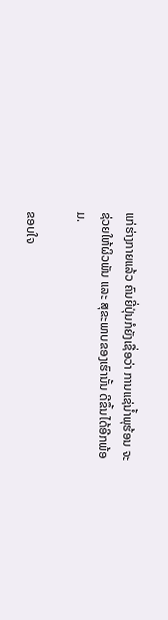ແກ່ຮ່າງກາຍແລ້ວ ຄົນຍີ່ປຸ່ນກໍຍັງເຊື່ອວ່າ ການແຊ່ນໍ້າພຸຮ້ອນ ຈະຊ່ວຍໃຫ້ຜິວພັນ ແລະ ສຸຂະພາບຂອງເຮົານັ້ນ ດີຂຶ້ນໄດ້ອີກພ້ອມ.

ຂອບໃຈ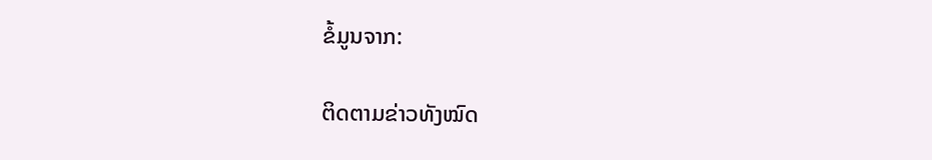ຂໍ້ມູນຈາກ:

ຕິດຕາມຂ່າວທັງໝົດ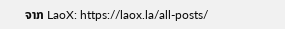ຈາກ LaoX: https://laox.la/all-posts/